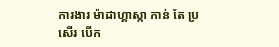ការងារ ម៉ាដាហ្គាស្កា កាន់ តែ ប្រសើរ បើក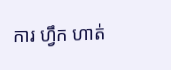ការ ហ្វឹក ហាត់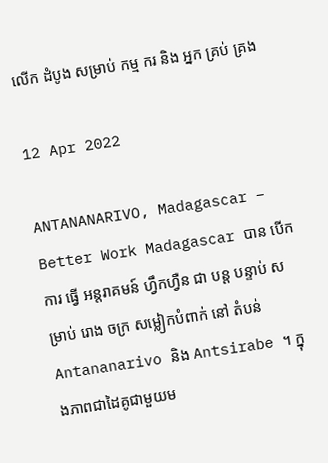លើក ដំបូង សម្រាប់ កម្ម ករ និង អ្នក គ្រប់ គ្រង

12 Apr 2022

ANTANANARIVO, Madagascar – Better Work Madagascar បាន បើក ការ ធ្វើ អន្តរាគមន៍ ហ្វឹកហ្វឺន ជា បន្ត បន្ទាប់ សម្រាប់ រោង ចក្រ សម្លៀកបំពាក់ នៅ តំបន់ Antananarivo និង Antsirabe ។ ក្នុងភាពជាដៃគូជាមួយម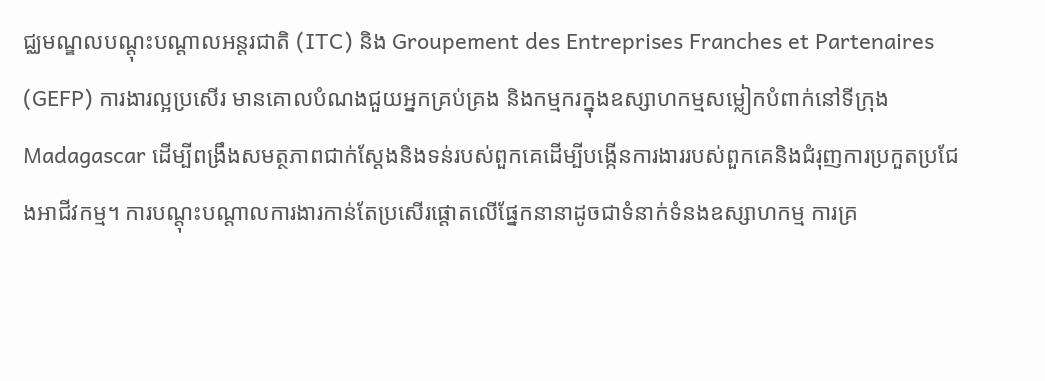ជ្ឈមណ្ឌលបណ្តុះបណ្តាលអន្តរជាតិ (ITC) និង Groupement des Entreprises Franches et Partenaires (GEFP) ការងារល្អប្រសើរ មានគោលបំណងជួយអ្នកគ្រប់គ្រង និងកម្មករក្នុងឧស្សាហកម្មសម្លៀកបំពាក់នៅទីក្រុង Madagascar ដើម្បីពង្រឹងសមត្ថភាពជាក់ស្តែងនិងទន់របស់ពួកគេដើម្បីបង្កើនការងាររបស់ពួកគេនិងជំរុញការប្រកួតប្រជែងអាជីវកម្ម។ ការបណ្តុះបណ្តាលការងារកាន់តែប្រសើរផ្តោតលើផ្នែកនានាដូចជាទំនាក់ទំនងឧស្សាហកម្ម ការគ្រ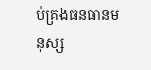ប់គ្រងធនធានមនុស្ស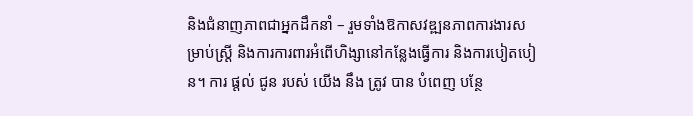និងជំនាញភាពជាអ្នកដឹកនាំ – រួមទាំងឱកាសវឌ្ឍនភាពការងារសម្រាប់ស្ត្រី និងការការពារអំពើហិង្សានៅកន្លែងធ្វើការ និងការបៀតបៀន។ ការ ផ្តល់ ជូន របស់ យើង នឹង ត្រូវ បាន បំពេញ បន្ថែ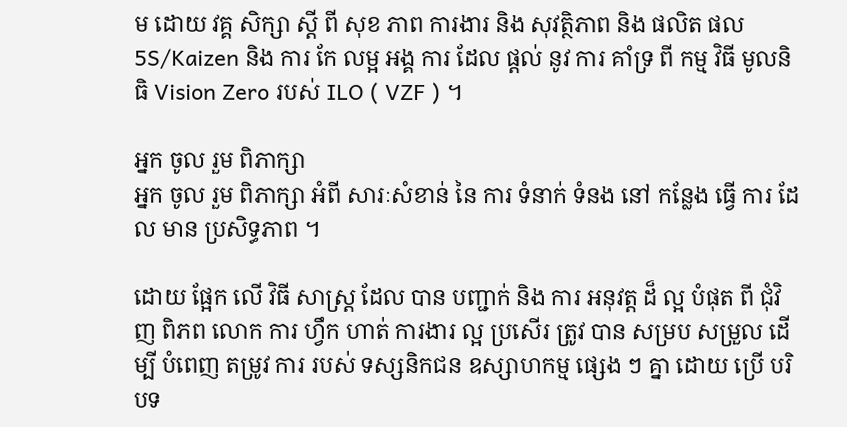ម ដោយ វគ្គ សិក្សា ស្តី ពី សុខ ភាព ការងារ និង សុវត្ថិភាព និង ផលិត ផល 5S/Kaizen និង ការ កែ លម្អ អង្គ ការ ដែល ផ្តល់ នូវ ការ គាំទ្រ ពី កម្ម វិធី មូលនិធិ Vision Zero របស់ ILO ( VZF ) ។

អ្នក ចូល រួម ពិភាក្សា
អ្នក ចូល រួម ពិភាក្សា អំពី សារៈសំខាន់ នៃ ការ ទំនាក់ ទំនង នៅ កន្លែង ធ្វើ ការ ដែល មាន ប្រសិទ្ធភាព ។

ដោយ ផ្អែក លើ វិធី សាស្ត្រ ដែល បាន បញ្ជាក់ និង ការ អនុវត្ត ដ៏ ល្អ បំផុត ពី ជុំវិញ ពិភព លោក ការ ហ្វឹក ហាត់ ការងារ ល្អ ប្រសើរ ត្រូវ បាន សម្រប សម្រួល ដើម្បី បំពេញ តម្រូវ ការ របស់ ទស្សនិកជន ឧស្សាហកម្ម ផ្សេង ៗ គ្នា ដោយ ប្រើ បរិបទ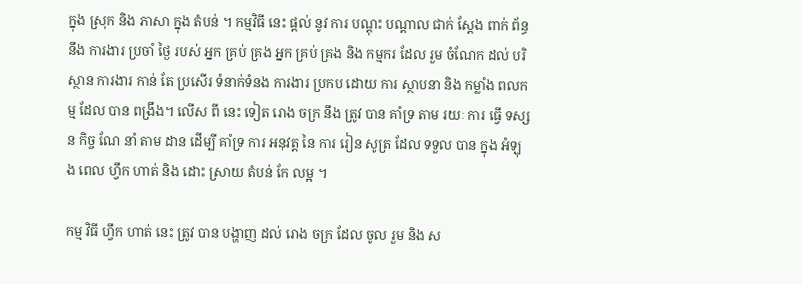ក្នុង ស្រុក និង ភាសា ក្នុង តំបន់ ។ កម្មវិធី នេះ ផ្តល់ នូវ ការ បណ្តុះ បណ្តាល ជាក់ ស្តែង ពាក់ ព័ន្ធ នឹង ការងារ ប្រចាំ ថ្ងៃ របស់ អ្នក គ្រប់ គ្រង អ្នក គ្រប់ គ្រង និង កម្មករ ដែល រួម ចំណែក ដល់ បរិស្ថាន ការងារ កាន់ តែ ប្រសើរ ទំនាក់ទំនង ការងារ ប្រកប ដោយ ការ ស្ថាបនា និង កម្លាំង ពលកម្ម ដែល បាន ពង្រឹង។ លើស ពី នេះ ទៀត រោង ចក្រ នឹង ត្រូវ បាន គាំទ្រ តាម រយៈ ការ ធ្វើ ទស្សន កិច្ច ណែ នាំ តាម ដាន ដើម្បី គាំទ្រ ការ អនុវត្ត នៃ ការ រៀន សូត្រ ដែល ទទួល បាន ក្នុង អំឡុង ពេល ហ្វឹក ហាត់ និង ដោះ ស្រាយ តំបន់ កែ លម្អ ។

កម្ម វិធី ហ្វឹក ហាត់ នេះ ត្រូវ បាន បង្ហាញ ដល់ រោង ចក្រ ដែល ចូល រួម និង ស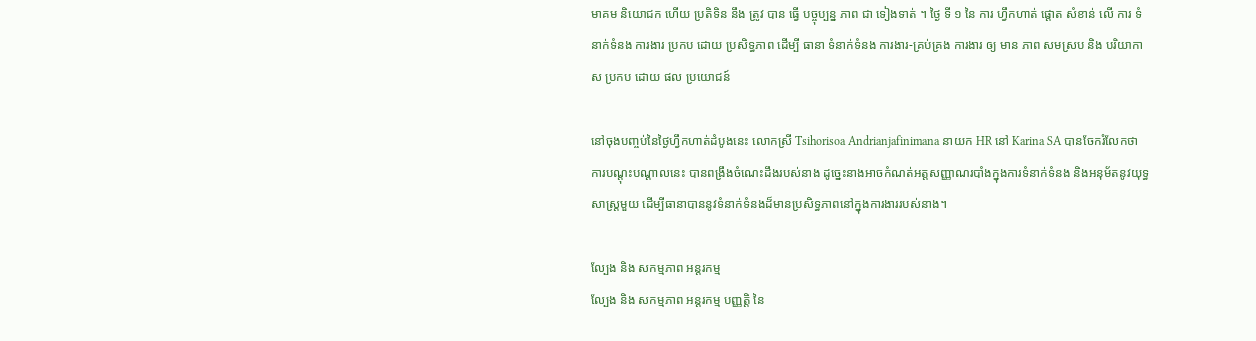មាគម និយោជក ហើយ ប្រតិទិន នឹង ត្រូវ បាន ធ្វើ បច្ចុប្បន្ន ភាព ជា ទៀងទាត់ ។ ថ្ងៃ ទី ១ នៃ ការ ហ្វឹកហាត់ ផ្តោត សំខាន់ លើ ការ ទំនាក់ទំនង ការងារ ប្រកប ដោយ ប្រសិទ្ធភាព ដើម្បី ធានា ទំនាក់ទំនង ការងារ-គ្រប់គ្រង ការងារ ឲ្យ មាន ភាព សមស្រប និង បរិយាកាស ប្រកប ដោយ ផល ប្រយោជន៍

នៅចុងបញ្ចប់នៃថ្ងៃហ្វឹកហាត់ដំបូងនេះ លោកស្រី Tsihorisoa Andrianjafinimana នាយក HR នៅ Karina SA បានចែករំលែកថា ការបណ្តុះបណ្តាលនេះ បានពង្រឹងចំណេះដឹងរបស់នាង ដូច្នេះនាងអាចកំណត់អត្តសញ្ញាណរបាំងក្នុងការទំនាក់ទំនង និងអនុម័តនូវយុទ្ធសាស្ត្រមួយ ដើម្បីធានាបាននូវទំនាក់ទំនងដ៏មានប្រសិទ្ធភាពនៅក្នុងការងាររបស់នាង។

ល្បែង និង សកម្មភាព អន្តរកម្ម
ល្បែង និង សកម្មភាព អន្តរកម្ម បញ្ញត្តិ នៃ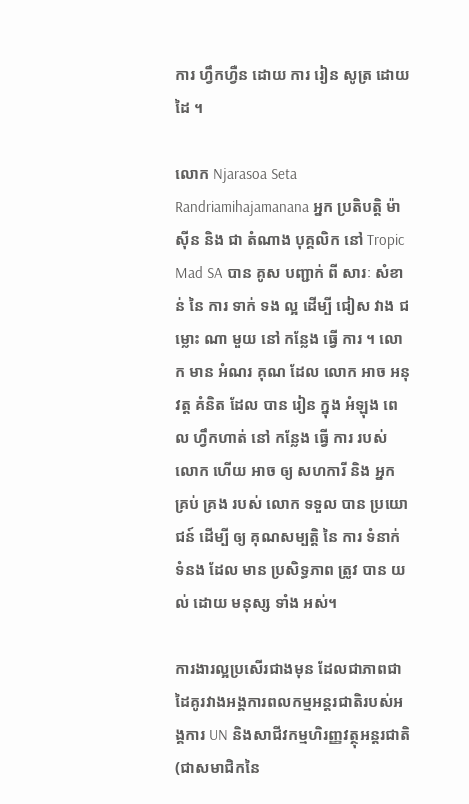ការ ហ្វឹកហ្វឺន ដោយ ការ រៀន សូត្រ ដោយ ដៃ ។

លោក Njarasoa Seta Randriamihajamanana អ្នក ប្រតិបត្តិ ម៉ាស៊ីន និង ជា តំណាង បុគ្គលិក នៅ Tropic Mad SA បាន គូស បញ្ជាក់ ពី សារៈ សំខាន់ នៃ ការ ទាក់ ទង ល្អ ដើម្បី ជៀស វាង ជម្លោះ ណា មួយ នៅ កន្លែង ធ្វើ ការ ។ លោក មាន អំណរ គុណ ដែល លោក អាច អនុវត្ត គំនិត ដែល បាន រៀន ក្នុង អំឡុង ពេល ហ្វឹកហាត់ នៅ កន្លែង ធ្វើ ការ របស់ លោក ហើយ អាច ឲ្យ សហការី និង អ្នក គ្រប់ គ្រង របស់ លោក ទទួល បាន ប្រយោជន៍ ដើម្បី ឲ្យ គុណសម្បត្តិ នៃ ការ ទំនាក់ ទំនង ដែល មាន ប្រសិទ្ធភាព ត្រូវ បាន យល់ ដោយ មនុស្ស ទាំង អស់។

ការងារល្អប្រសើរជាងមុន ដែលជាភាពជាដៃគូរវាងអង្គការពលកម្មអន្តរជាតិរបស់អង្គការ UN និងសាជីវកម្មហិរញ្ញវត្ថុអន្តរជាតិ (ជាសមាជិកនៃ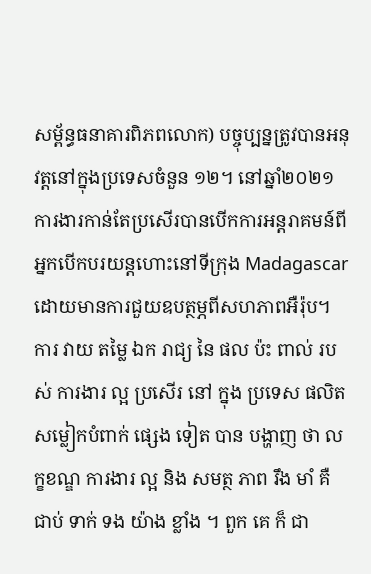សម្ព័ន្ធធនាគារពិភពលោក) បច្ចុប្បន្នត្រូវបានអនុវត្តនៅក្នុងប្រទេសចំនួន ១២។ នៅឆ្នាំ២០២១ ការងារកាន់តែប្រសើរបានបើកការអន្តរាគមន៍ពីអ្នកបើកបរយន្តហោះនៅទីក្រុង Madagascar ដោយមានការជួយឧបត្ថម្ភពីសហភាពអឺរ៉ុប។ ការ វាយ តម្លៃ ឯក រាជ្យ នៃ ផល ប៉ះ ពាល់ របស់ ការងារ ល្អ ប្រសើរ នៅ ក្នុង ប្រទេស ផលិត សម្លៀកបំពាក់ ផ្សេង ទៀត បាន បង្ហាញ ថា លក្ខខណ្ឌ ការងារ ល្អ និង សមត្ថ ភាព រឹង មាំ គឺ ជាប់ ទាក់ ទង យ៉ាង ខ្លាំង ។ ពួក គេ ក៏ ជា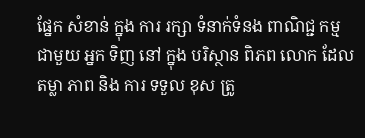ផ្នែក សំខាន់ ក្នុង ការ រក្សា ទំនាក់ទំនង ពាណិជ្ជ កម្ម ជាមួយ អ្នក ទិញ នៅ ក្នុង បរិស្ថាន ពិភព លោក ដែល តម្លា ភាព និង ការ ទទួល ខុស ត្រូ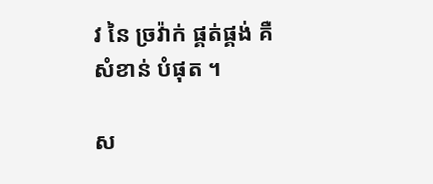វ នៃ ច្រវ៉ាក់ ផ្គត់ផ្គង់ គឺ សំខាន់ បំផុត ។

ស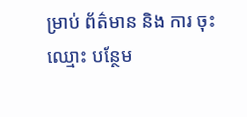ម្រាប់ ព័ត៌មាន និង ការ ចុះ ឈ្មោះ បន្ថែម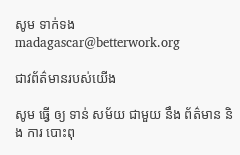សូម ទាក់ទង madagascar@betterwork.org

ជាវព័ត៌មានរបស់យើង

សូម ធ្វើ ឲ្យ ទាន់ សម័យ ជាមួយ នឹង ព័ត៌មាន និង ការ បោះពុ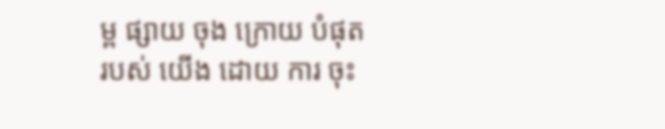ម្ព ផ្សាយ ចុង ក្រោយ បំផុត របស់ យើង ដោយ ការ ចុះ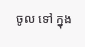ចូល ទៅ ក្នុង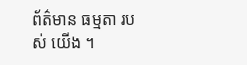ព័ត៌មាន ធម្មតា របស់ យើង ។